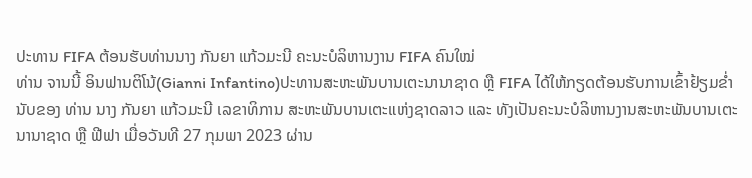ປະທານ FIFA ຕ້ອນຮັບທ່ານນາງ ກັນຍາ ແກ້ວມະນີ ຄະນະບໍລິຫານງານ FIFA ຄົນໃໝ່
ທ່ານ ຈານນີ້ ອິນຟານຕິໂນ້(Gianni Infantino)ປະທານສະຫະພັນບານເຕະນານາຊາດ ຫຼື FIFA ໄດ້ໃຫ້ກຽດຕ້ອນຮັບການເຂົ້າຢ້ຽມຂໍ່ານັບຂອງ ທ່ານ ນາງ ກັນຍາ ແກ້ວມະນີ ເລຂາທິການ ສະຫະພັນບານເຕະແຫ່ງຊາດລາວ ແລະ ທັງເປັນຄະນະບໍລິຫານງານສະຫະພັນບານເຕະນານາຊາດ ຫຼື ຟີຟາ ເມື່ອວັນທີ 27 ກຸມພາ 2023 ຜ່ານ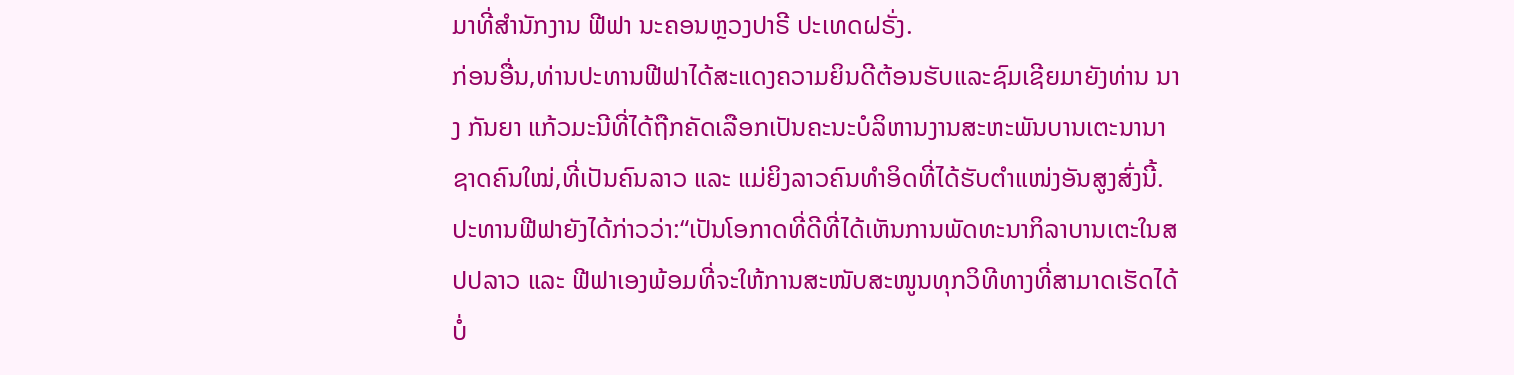ມາທີ່ສຳນັກງານ ຟີຟາ ນະຄອນຫຼວງປາຣີ ປະເທດຝຣັ່ງ.
ກ່ອນອື່ນ,ທ່ານປະທານຟີຟາໄດ້ສະແດງຄວາມຍິນດີຕ້ອນຮັບແລະຊົມເຊີຍມາຍັງທ່ານ ນາງ ກັນຍາ ແກ້ວມະນີທີ່ໄດ້ຖືກຄັດເລືອກເປັນຄະນະບໍລິຫານງານສະຫະພັນບານເຕະນານາຊາດຄົນໃໝ່,ທີ່ເປັນຄົນລາວ ແລະ ແມ່ຍິງລາວຄົນທຳອິດທີ່ໄດ້ຮັບຕຳແໜ່ງອັນສູງສົ່ງນີ້.ປະທານຟີຟາຍັງໄດ້ກ່າວວ່າ:“ເປັນໂອກາດທີ່ດີທີ່ໄດ້ເຫັນການພັດທະນາກິລາບານເຕະໃນສປປລາວ ແລະ ຟີຟາເອງພ້ອມທີ່ຈະໃຫ້ການສະໜັບສະໜູນທຸກວິທີທາງທີ່ສາມາດເຮັດໄດ້ບໍ່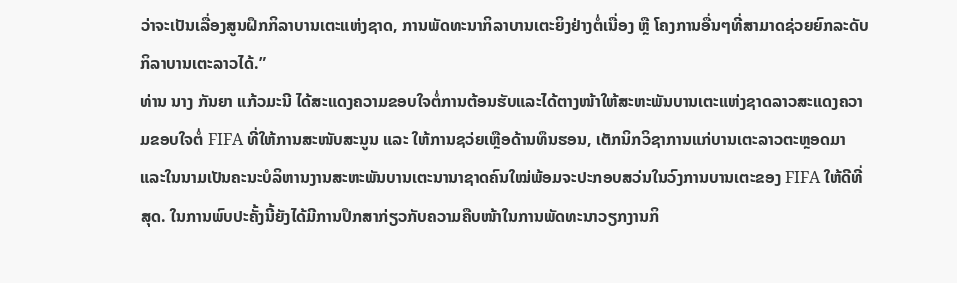ວ່າຈະເປັນເລື່ອງສູນຝຶກກິລາບານເຕະແຫ່ງຊາດ, ການພັດທະນາກິລາບານເຕະຍິງຢ່າງຕໍ່ເນື່ອງ ຫຼື ໂຄງການອື່ນໆທີ່ສາມາດຊ່ວຍຍົກລະດັບກິລາບານເຕະລາວໄດ້.”
ທ່ານ ນາງ ກັນຍາ ແກ້ວມະນີ ໄດ້ສະແດງຄວາມຂອບໃຈຕໍ່ການຕ້ອນຮັບແລະໄດ້ຕາງໜ້າໃຫ້ສະຫະພັນບານເຕະແຫ່ງຊາດລາວສະແດງຄວາມຂອບໃຈຕໍ່ FIFA ທີ່ໃຫ້ການສະໜັບສະນູນ ແລະ ໃຫ້ການຊວ່ຍເຫຼືອດ້ານທຶນຮອນ, ເຕັກນິກວິຊາການແກ່ບານເຕະລາວຕະຫຼອດມາ ແລະໃນນາມເປັນຄະນະບໍລິຫານງານສະຫະພັນບານເຕະນານາຊາດຄົນໃໝ່ພ້ອມຈະປະກອບສວ່ນໃນວົງການບານເຕະຂອງ FIFA ໃຫ້ດີທີ່ສຸດ. ໃນການພົບປະຄັ້ງນີ້ຍັງໄດ້ມີການປຶກສາກ່ຽວກັບຄວາມຄືບໜ້າໃນການພັດທະນາວຽກງານກິ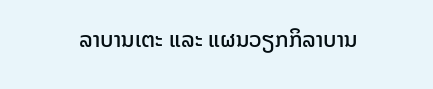ລາບານເຕະ ແລະ ແຜນວຽກກິລາບານ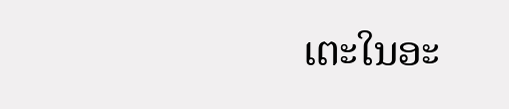ເຕະໃນອະ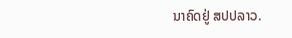ນາຄົດຢູ່ ສປປລາວ.